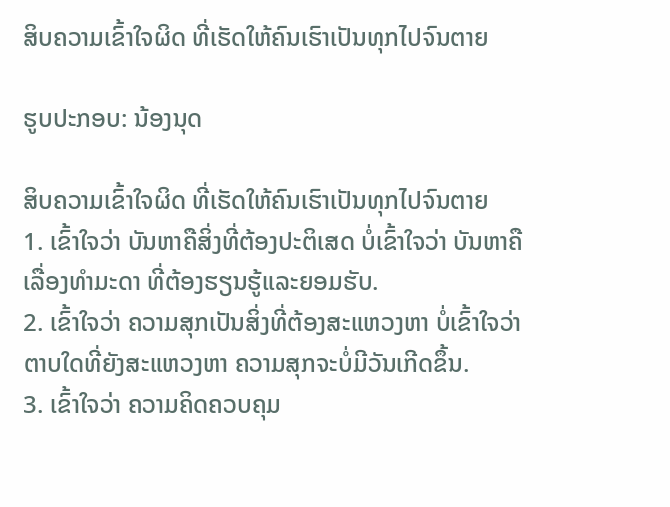ສິບຄວາມເຂົ້າໃຈຜິດ ທີ່ເຮັດໃຫ້ຄົນເຮົາເປັນທຸກໄປຈົນຕາຍ

ຮູບປະກອບ: ນ້ອງນຸດ

ສິບຄວາມເຂົ້າໃຈຜິດ ທີ່ເຮັດໃຫ້ຄົນເຮົາເປັນທຸກໄປຈົນຕາຍ
1. ເຂົ້າໃຈວ່າ ບັນຫາຄືສິ່ງທີ່ຕ້ອງປະຕິເສດ ບໍ່ເຂົ້າໃຈວ່າ ບັນຫາຄືເລື່ອງທຳມະດາ ທີ່ຕ້ອງຮຽນຮູ້ແລະຍອມຮັບ.
2. ເຂົ້າໃຈວ່າ ຄວາມສຸກເປັນສິ່ງທີ່ຕ້ອງສະແຫວງຫາ ບໍ່ເຂົ້າໃຈວ່າ ຕາບໃດທີ່ຍັງສະແຫວງຫາ ຄວາມສຸກຈະບໍ່ມີວັນເກີດຂຶ້ນ.
3. ເຂົ້າໃຈວ່າ ຄວາມຄິດຄວບຄຸມ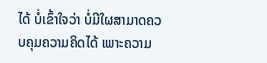ໄດ້ ບໍ່ເຂົ້າໃຈວ່າ ບໍ່ມີໃຜສາມາດຄວບຄຸມຄວາມຄິດໄດ້ ເພາະຄວາມ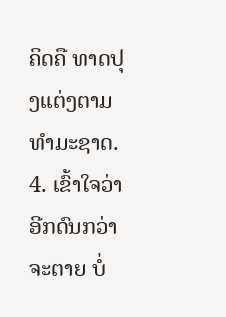ຄິດຄື ທາດປຸງແຕ່ງຕາມທຳມະຊາດ.
4. ເຂົ້າໃຈວ່າ ອີກດົນກວ່າຈະຕາຍ ບໍ່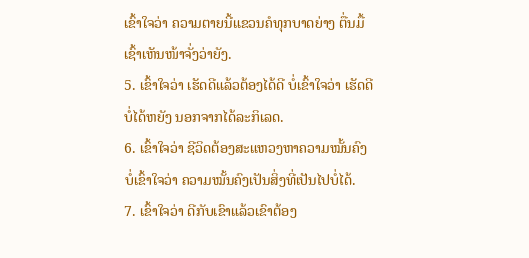ເຂົ້າໃຈວ່າ ຄວາມຕາຍນີ້ແຂວນຄໍທຸກບາດຍ່າງ ຕື່ນມື້ເຊົ້າເຫັນໜ້າຈັ່ງວ່າຍັງ.
5. ເຂົ້າໃຈວ່າ ເຮັດດີແລ້ວຕ້ອງໄດ້ດີ ບໍ່ເຂົ້າໃຈວ່າ ເຮັດດີບໍ່ໄດ້ຫຍັງ ນອກຈາກໄດ້ລະກິເລດ.
6. ເຂົ້າໃຈວ່າ ຊີວິດຕ້ອງສະແຫວງຫາຄວາມໝັ້ນຄົງ ບໍ່ເຂົ້າໃຈວ່າ ຄວາມໝັ້ນຄົງເປັນສິ່ງທີ່ເປັນໄປບໍ່ໄດ້.
7. ເຂົ້າໃຈວ່າ ດີກັບເຂົາແລ້ວເຂົາຕ້ອງ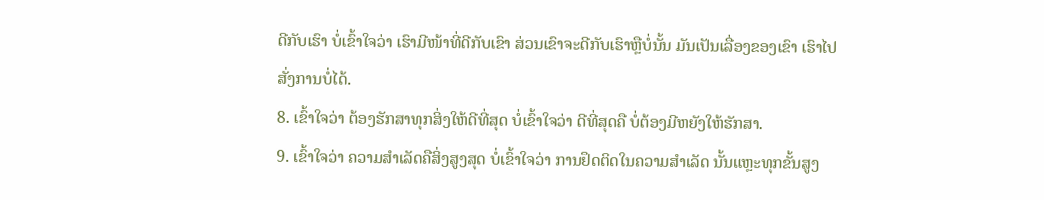ດີກັບເຮົາ ບໍ່ເຂົ້າໃຈວ່າ ເຮົາມີໜ້າທີ່ດີກັບເຂົາ ສ່ວນເຂົາຈະດີກັບເຮົາຫຼືບໍ່ນັ້ນ ມັນເປັນເລື່ອງຂອງເຂົາ ເຮົາໄປສັ່ງການບໍ່ໄດ້.
8. ເຂົ້າໃຈວ່າ ຕ້ອງຮັກສາທຸກສິ່ງໃຫ້ດີທີ່ສຸດ ບໍ່ເຂົ້າໃຈວ່າ ດີທີ່ສຸດຄື ບໍ່ຕ້ອງມີຫຍັງໃຫ້ຮັກສາ.
9. ເຂົ້າໃຈວ່າ ຄວາມສຳເລັດຄືສິ່ງສູງສຸດ ບໍ່ເຂົ້າໃຈວ່າ ການຢຶດຕິດໃນຄວາມສຳເລັດ ນັ້ນແຫຼະທຸກຂັ້ນສູງ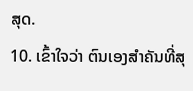ສຸດ.
10. ເຂົ້າໃຈວ່າ ຕົນເອງສຳຄັນທີ່ສຸ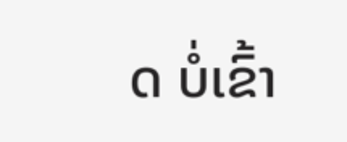ດ ບໍ່ເຂົ້າ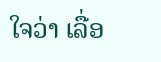ໃຈວ່າ ເລື່ອ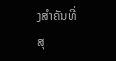ງສຳຄັນທີ່ສຸ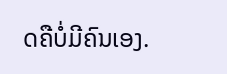ດຄືບໍ່ມີຄົນເອງ.